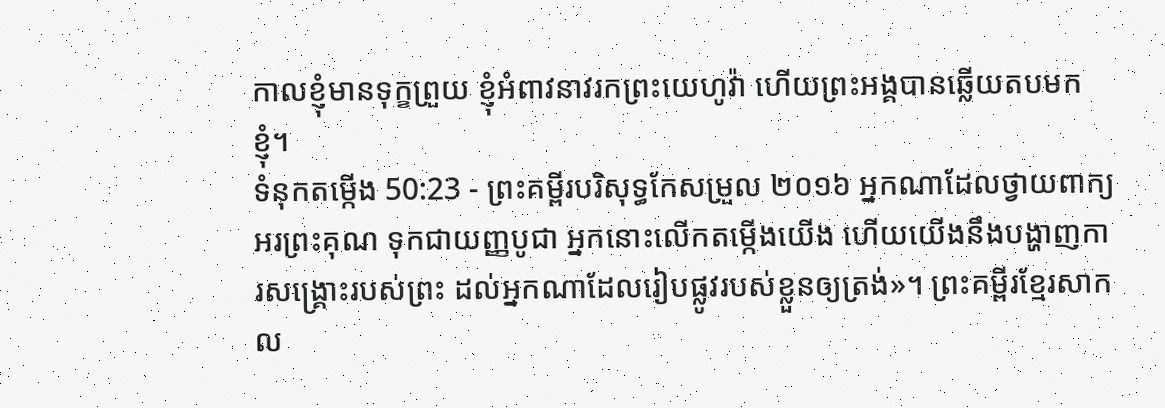កាលខ្ញុំមានទុក្ខព្រួយ ខ្ញុំអំពាវនាវរកព្រះយេហូវ៉ា ហើយព្រះអង្គបានឆ្លើយតបមកខ្ញុំ។
ទំនុកតម្កើង 50:23 - ព្រះគម្ពីរបរិសុទ្ធកែសម្រួល ២០១៦ អ្នកណាដែលថ្វាយពាក្យអរព្រះគុណ ទុកជាយញ្ញបូជា អ្នកនោះលើកតម្កើងយើង ហើយយើងនឹងបង្ហាញការសង្គ្រោះរបស់ព្រះ ដល់អ្នកណាដែលរៀបផ្លូវរបស់ខ្លួនឲ្យត្រង់»។ ព្រះគម្ពីរខ្មែរសាកល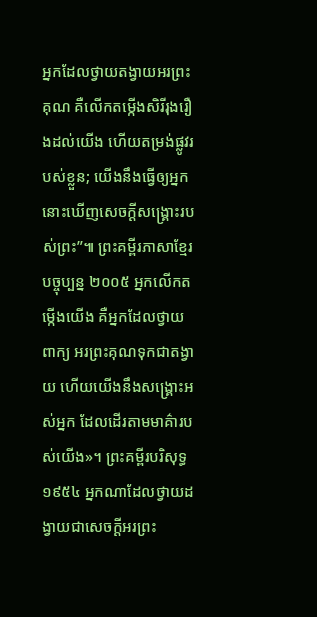អ្នកដែលថ្វាយតង្វាយអរព្រះគុណ គឺលើកតម្កើងសិរីរុងរឿងដល់យើង ហើយតម្រង់ផ្លូវរបស់ខ្លួន; យើងនឹងធ្វើឲ្យអ្នកនោះឃើញសេចក្ដីសង្គ្រោះរបស់ព្រះ”៕ ព្រះគម្ពីរភាសាខ្មែរបច្ចុប្បន្ន ២០០៥ អ្នកលើកតម្កើងយើង គឺអ្នកដែលថ្វាយពាក្យ អរព្រះគុណទុកជាតង្វាយ ហើយយើងនឹងសង្គ្រោះអស់អ្នក ដែលដើរតាមមាគ៌ារបស់យើង»។ ព្រះគម្ពីរបរិសុទ្ធ ១៩៥៤ អ្នកណាដែលថ្វាយដង្វាយជាសេចក្ដីអរព្រះ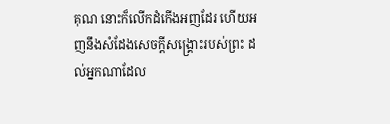គុណ នោះក៏លើកដំកើងអញដែរ ហើយអញនឹងសំដែងសេចក្ដីសង្គ្រោះរបស់ព្រះ ដល់អ្នកណាដែល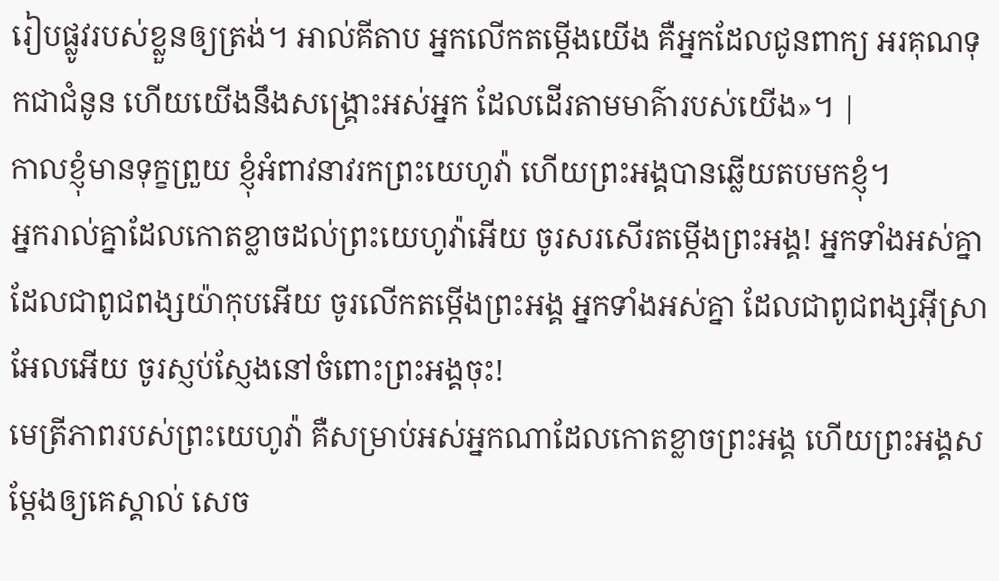រៀបផ្លូវរបស់ខ្លួនឲ្យត្រង់។ អាល់គីតាប អ្នកលើកតម្កើងយើង គឺអ្នកដែលជូនពាក្យ អរគុណទុកជាជំនូន ហើយយើងនឹងសង្គ្រោះអស់អ្នក ដែលដើរតាមមាគ៌ារបស់យើង»។ |
កាលខ្ញុំមានទុក្ខព្រួយ ខ្ញុំអំពាវនាវរកព្រះយេហូវ៉ា ហើយព្រះអង្គបានឆ្លើយតបមកខ្ញុំ។
អ្នករាល់គ្នាដែលកោតខ្លាចដល់ព្រះយេហូវ៉ាអើយ ចូរសរសើរតម្កើងព្រះអង្គ! អ្នកទាំងអស់គ្នាដែលជាពូជពង្សយ៉ាកុបអើយ ចូរលើកតម្កើងព្រះអង្គ អ្នកទាំងអស់គ្នា ដែលជាពូជពង្សអ៊ីស្រាអែលអើយ ចូរស្ញប់ស្ញែងនៅចំពោះព្រះអង្គចុះ!
មេត្រីភាពរបស់ព្រះយេហូវ៉ា គឺសម្រាប់អស់អ្នកណាដែលកោតខ្លាចព្រះអង្គ ហើយព្រះអង្គសម្ដែងឲ្យគេស្គាល់ សេច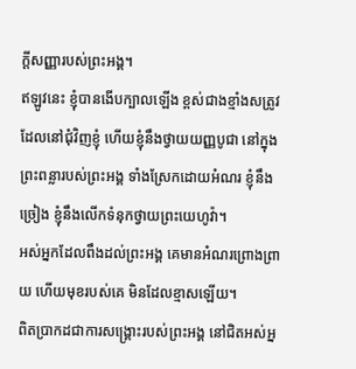ក្ដីសញ្ញារបស់ព្រះអង្គ។
ឥឡូវនេះ ខ្ញុំបានងើបក្បាលឡើង ខ្ពស់ជាងខ្មាំងសត្រូវដែលនៅជុំវិញខ្ញុំ ហើយខ្ញុំនឹងថ្វាយយញ្ញបូជា នៅក្នុងព្រះពន្លារបស់ព្រះអង្គ ទាំងស្រែកដោយអំណរ ខ្ញុំនឹងច្រៀង ខ្ញុំនឹងលើកទំនុកថ្វាយព្រះយេហូវ៉ា។
អស់អ្នកដែលពឹងដល់ព្រះអង្គ គេមានអំណរព្រោងព្រាយ ហើយមុខរបស់គេ មិនដែលខ្មាសឡើយ។
ពិតប្រាកដជាការសង្គ្រោះរបស់ព្រះអង្គ នៅជិតអស់អ្ន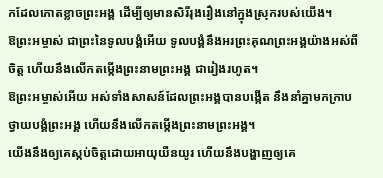កដែលកោតខ្លាចព្រះអង្គ ដើម្បីឲ្យមានសិរីរុងរឿងនៅក្នុងស្រុករបស់យើង។
ឱព្រះអម្ចាស់ ជាព្រះនៃទូលបង្គំអើយ ទូលបង្គំនឹងអរព្រះគុណព្រះអង្គយ៉ាងអស់ពីចិត្ត ហើយនឹងលើកតម្កើងព្រះនាមព្រះអង្គ ជារៀងរហូត។
ឱព្រះអម្ចាស់អើយ អស់ទាំងសាសន៍ដែលព្រះអង្គបានបង្កើត នឹងនាំគ្នាមកក្រាបថ្វាយបង្គំព្រះអង្គ ហើយនឹងលើកតម្កើងព្រះនាមព្រះអង្គ។
យើងនឹងឲ្យគេស្កប់ចិត្តដោយអាយុយឺនយូរ ហើយនឹងបង្ហាញឲ្យគេ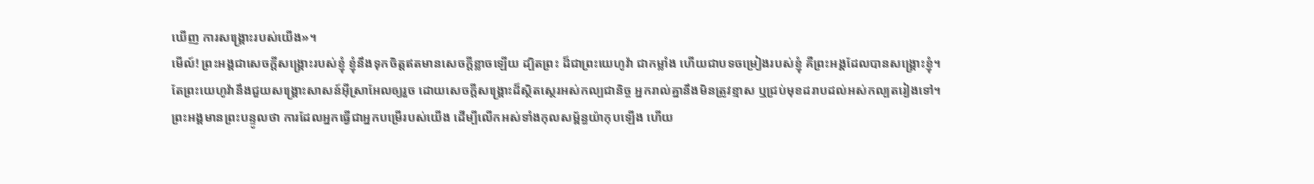ឃើញ ការសង្គ្រោះរបស់យើង»។
មើល៍! ព្រះអង្គជាសេចក្ដីសង្គ្រោះរបស់ខ្ញុំ ខ្ញុំនឹងទុកចិត្តឥតមានសេចក្ដីខ្លាចឡើយ ដ្បិតព្រះ ដ៏ជាព្រះយេហូវ៉ា ជាកម្លាំង ហើយជាបទចម្រៀងរបស់ខ្ញុំ គឺព្រះអង្គដែលបានសង្គ្រោះខ្ញុំ។
តែព្រះយេហូវ៉ានឹងជួយសង្គ្រោះសាសន៍អ៊ីស្រាអែលឲ្យរួច ដោយសេចក្ដីសង្គ្រោះដ៏ស្ថិតស្ថេរអស់កល្បជានិច្ច អ្នករាល់គ្នានឹងមិនត្រូវខ្មាស ឬជ្រប់មុខដរាបដល់អស់កល្បតរៀងទៅ។
ព្រះអង្គមានព្រះបន្ទូលថា ការដែលអ្នកធ្វើជាអ្នកបម្រើរបស់យើង ដើម្បីលើកអស់ទាំងកុលសម្ព័ន្ធយ៉ាកុបឡើង ហើយ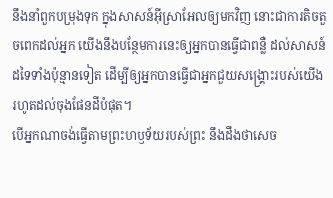នឹងនាំពួកបម្រុងទុក ក្នុងសាសន៍អ៊ីស្រាអែលឲ្យមកវិញ នោះជាការតិចតួចពេកដល់អ្នក យើងនឹងបន្ថែមការនេះឲ្យអ្នកបានធ្វើជាពន្លឺ ដល់សាសន៍ដទៃទាំងប៉ុន្មានទៀត ដើម្បីឲ្យអ្នកបានធ្វើជាអ្នកជួយសង្គ្រោះរបស់យើង រហូតដល់ចុងផែនដីបំផុត។
បើអ្នកណាចង់ធ្វើតាមព្រះហឫទ័យរបស់ព្រះ នឹងដឹងថាសេច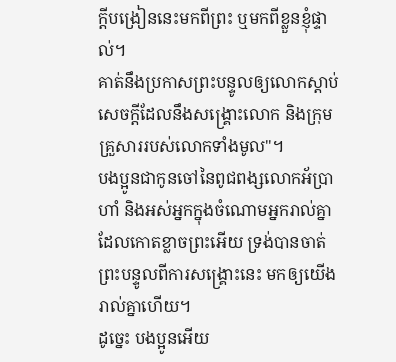ក្តីបង្រៀននេះមកពីព្រះ ឬមកពីខ្លួនខ្ញុំផ្ទាល់។
គាត់នឹងប្រកាសព្រះបន្ទូលឲ្យលោកស្តាប់សេចក្តីដែលនឹងសង្គ្រោះលោក និងក្រុមគ្រួសាររបស់លោកទាំងមូល"។
បងប្អូនជាកូនចៅនៃពូជពង្សលោកអ័ប្រាហាំ និងអស់អ្នកក្នុងចំណោមអ្នករាល់គ្នាដែលកោតខ្លាចព្រះអើយ ទ្រង់បានចាត់ព្រះបន្ទូលពីការសង្គ្រោះនេះ មកឲ្យយើងរាល់គ្នាហើយ។
ដូច្នេះ បងប្អូនអើយ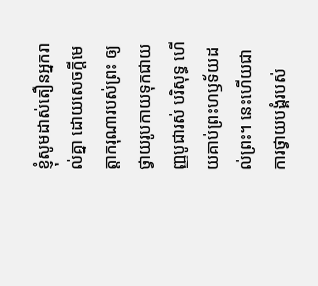ខ្ញុំសូមដាស់តឿនអ្នករាល់គ្នា ដោយសេចក្តីមេត្តាករុណារបស់ព្រះ ឲ្យថ្វាយរូបកាយទុកជាយញ្ញបូជារស់ បរិសុទ្ធ ហើយគាប់ព្រះហឫទ័យដល់ព្រះ។ នេះហើយជាការថ្វាយបង្គំរបស់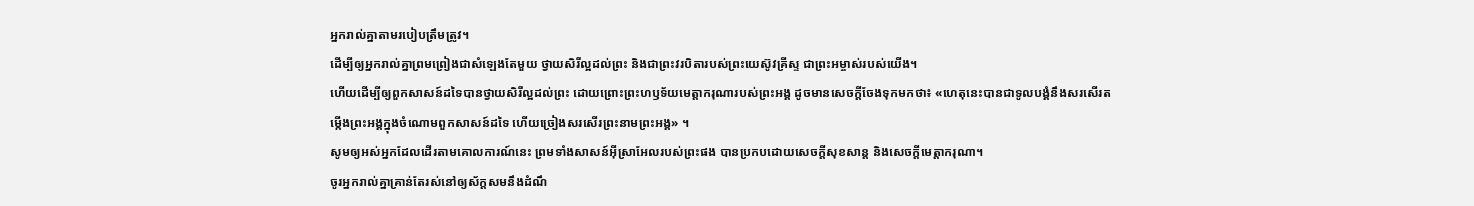អ្នករាល់គ្នាតាមរបៀបត្រឹមត្រូវ។
ដើម្បីឲ្យអ្នករាល់គ្នាព្រមព្រៀងជាសំឡេងតែមួយ ថ្វាយសិរីល្អដល់ព្រះ និងជាព្រះវរបិតារបស់ព្រះយេស៊ូវគ្រីស្ទ ជាព្រះអម្ចាស់របស់យើង។
ហើយដើម្បីឲ្យពួកសាសន៍ដទៃបានថ្វាយសិរីល្អដល់ព្រះ ដោយព្រោះព្រះហឫទ័យមេត្តាករុណារបស់ព្រះអង្គ ដូចមានសេចក្តីចែងទុកមកថា៖ «ហេតុនេះបានជាទូលបង្គំនឹងសរសើរតម្កើងព្រះអង្គក្នុងចំណោមពួកសាសន៍ដទៃ ហើយច្រៀងសរសើរព្រះនាមព្រះអង្គ» ។
សូមឲ្យអស់អ្នកដែលដើរតាមគោលការណ៍នេះ ព្រមទាំងសាសន៍អ៊ីស្រាអែលរបស់ព្រះផង បានប្រកបដោយសេចក្ដីសុខសាន្ត និងសេចក្ដីមេត្តាករុណា។
ចូរអ្នករាល់គ្នាគ្រាន់តែរស់នៅឲ្យស័ក្តសមនឹងដំណឹ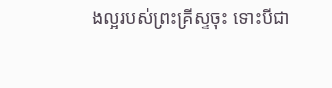ងល្អរបស់ព្រះគ្រីស្ទចុះ ទោះបីជា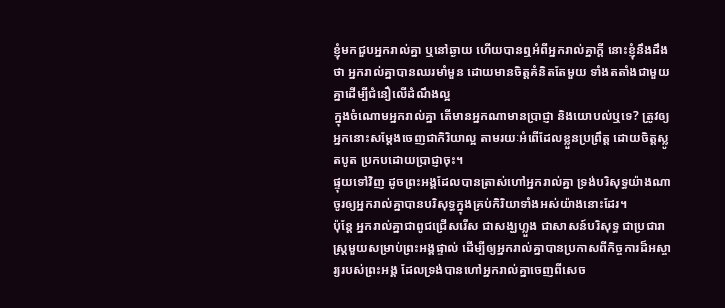ខ្ញុំមកជួបអ្នករាល់គ្នា ឬនៅឆ្ងាយ ហើយបានឮអំពីអ្នករាល់គ្នាក្តី នោះខ្ញុំនឹងដឹងថា អ្នករាល់គ្នាបានឈរមាំមួន ដោយមានចិត្តគំនិតតែមួយ ទាំងតតាំងជាមួយគ្នាដើម្បីជំនឿលើដំណឹងល្អ
ក្នុងចំណោមអ្នករាល់គ្នា តើមានអ្នកណាមានប្រាជ្ញា និងយោបល់ឬទេ? ត្រូវឲ្យអ្នកនោះសម្តែងចេញជាកិរិយាល្អ តាមរយៈអំពើដែលខ្លួនប្រព្រឹត្ត ដោយចិត្តស្លូតបូត ប្រកបដោយប្រាជ្ញាចុះ។
ផ្ទុយទៅវិញ ដូចព្រះអង្គដែលបានត្រាស់ហៅអ្នករាល់គ្នា ទ្រង់បរិសុទ្ធយ៉ាងណា ចូរឲ្យអ្នករាល់គ្នាបានបរិសុទ្ធក្នុងគ្រប់កិរិយាទាំងអស់យ៉ាងនោះដែរ។
ប៉ុន្តែ អ្នករាល់គ្នាជាពូជជ្រើសរើស ជាសង្ឃហ្លួង ជាសាសន៍បរិសុទ្ធ ជាប្រជារាស្ត្រមួយសម្រាប់ព្រះអង្គផ្ទាល់ ដើម្បីឲ្យអ្នករាល់គ្នាបានប្រកាសពីកិច្ចការដ៏អស្ចារ្យរបស់ព្រះអង្គ ដែលទ្រង់បានហៅអ្នករាល់គ្នាចេញពីសេច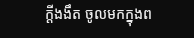ក្តីងងឹត ចូលមកក្នុងព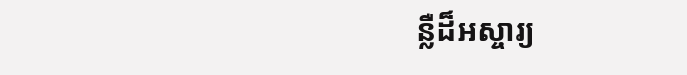ន្លឺដ៏អស្ចារ្យ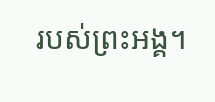របស់ព្រះអង្គ។